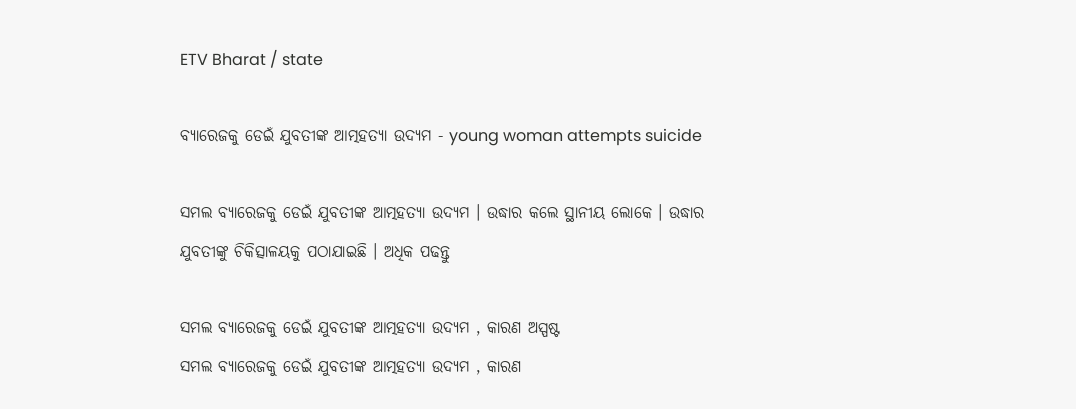ETV Bharat / state

ବ୍ୟାରେଜକୁ ଡେଇଁ ଯୁବତୀଙ୍କ ଆତ୍ମହତ୍ୟା ଉଦ୍ୟମ - young woman attempts suicide

ସମଲ ବ୍ୟାରେଜକୁ ଡେଇଁ ଯୁବତୀଙ୍କ ଆତ୍ମହତ୍ୟା ଉଦ୍ୟମ । ଉଦ୍ଧାର କଲେ ସ୍ଥାନୀୟ ଲୋକେ । ଉଦ୍ଧାର ଯୁବତୀଙ୍କୁ ଚିକିତ୍ସାଳୟକୁ ପଠାଯାଇଛି । ଅଧିକ ପଢନ୍ତୁ

ସମଲ ବ୍ୟାରେଜକୁ ଡେଇଁ ଯୁବତୀଙ୍କ ଆତ୍ମହତ୍ୟା ଉଦ୍ୟମ , କାରଣ ଅସ୍ପଷ୍ଟ
ସମଲ ବ୍ୟାରେଜକୁ ଡେଇଁ ଯୁବତୀଙ୍କ ଆତ୍ମହତ୍ୟା ଉଦ୍ୟମ , କାରଣ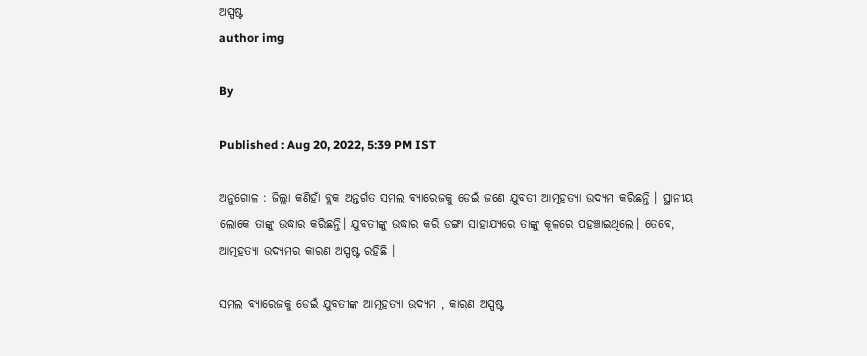ଅସ୍ପଷ୍ଟ
author img

By

Published : Aug 20, 2022, 5:39 PM IST

ଅନୁଗୋଳ : ଜିଲ୍ଲା କଣିହାଁ ବ୍ଲକ ଅନ୍ତର୍ଗତ ସମଲ ବ୍ୟାରେଜକୁ ଡେଇଁ ଜଣେ ଯୁବତୀ ଆତ୍ମହତ୍ୟା ଉଦ୍ୟମ କରିଛନ୍ତି । ସ୍ଥାନୀୟ ଲୋକେ ତାଙ୍କୁ ଉଦ୍ଧାର କରିଛନ୍ତି। ଯୁବତୀଙ୍କୁ ଉଦ୍ଧାର କରି ଡଙ୍ଗା ସାହାଯ୍ୟରେ ତାଙ୍କୁ କୂଳରେ ପହଞ୍ଚାଇଥିଲେ। ତେବେ, ଆତ୍ମହତ୍ୟା ଉଦ୍ୟମର କାରଣ ଅସ୍ପଷ୍ଟ ରହିଛି ।

ସମଲ ବ୍ୟାରେଜକୁ ଡେଇଁ ଯୁବତୀଙ୍କ ଆତ୍ମହତ୍ୟା ଉଦ୍ୟମ , କାରଣ ଅସ୍ପଷ୍ଟ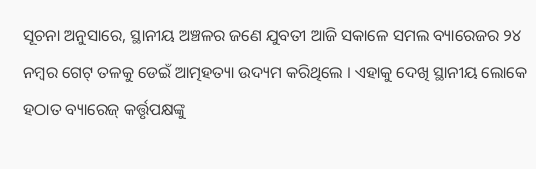ସୂଚନା ଅନୁସାରେ, ସ୍ଥାନୀୟ ଅଞ୍ଚଳର ଜଣେ ଯୁବତୀ ଆଜି ସକାଳେ ସମଲ ବ୍ୟାରେଜର ୨୪ ନମ୍ବର ଗେଟ୍ ତଳକୁ ଡେଇଁ ଆତ୍ମହତ୍ୟା ଉଦ୍ୟମ କରିଥିଲେ । ଏହାକୁ ଦେଖି ସ୍ଥାନୀୟ ଲୋକେ ହଠାତ ବ୍ୟାରେଜ୍ କର୍ତ୍ତୃପକ୍ଷଙ୍କୁ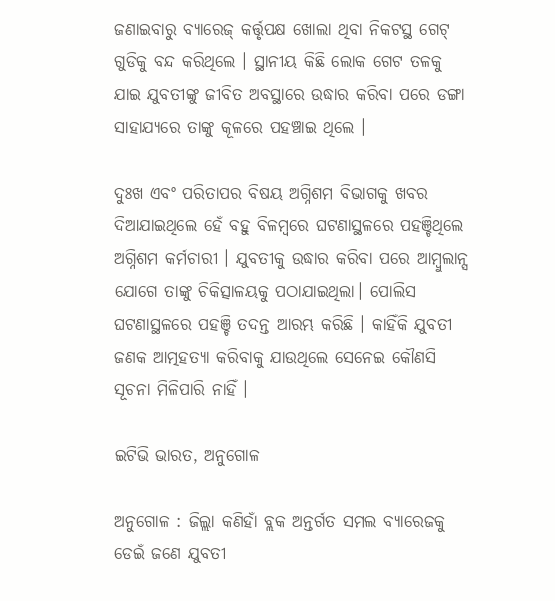ଜଣାଇବାରୁ ବ୍ୟାରେଜ୍ କର୍ତ୍ତୃପକ୍ଷ ଖୋଲା ଥିବା ନିକଟସ୍ଥ ଗେଟ୍ ଗୁଡିକୁ ବନ୍ଦ କରିଥିଲେ । ସ୍ଥାନୀୟ କିଛି ଲୋକ ଗେଟ ତଳକୁ ଯାଇ ଯୁବତୀଙ୍କୁ ଜୀବିତ ଅବସ୍ଥାରେ ଉଦ୍ଧାର କରିବା ପରେ ଡଙ୍ଗା ସାହାଯ୍ୟରେ ତାଙ୍କୁ କୂଳରେ ପହଞ୍ଚାଇ ଥିଲେ ।

ଦୁଃଖ ଏବଂ ପରିତାପର ବିଷୟ ଅଗ୍ନିଶମ ବିଭାଗକୁ ଖବର ଦିଆଯାଇଥିଲେ ହେଁ ବହୁ ବିଳମ୍ବରେ ଘଟଣାସ୍ଥଳରେ ପହଞ୍ଚିଥିଲେ ଅଗ୍ନିଶମ କର୍ମଚାରୀ । ଯୁବତୀକୁ ଉଦ୍ଧାର କରିବା ପରେ ଆମ୍ବୁଲାନ୍ସ ଯୋଗେ ତାଙ୍କୁ ଚିକିତ୍ସାଳୟକୁ ପଠାଯାଇଥିଲା। ପୋଲିସ ଘଟଣାସ୍ଥଳରେ ପହଞ୍ଚି ତଦନ୍ତ ଆରମ୍ଭ କରିଛି । କାହିଁକି ଯୁବତୀ ଜଣକ ଆତ୍ମହତ୍ୟା କରିବାକୁ ଯାଉଥିଲେ ସେନେଇ କୌଣସି ସୂଚନା ମିଳିପାରି ନାହିଁ ।

ଇଟିଭି ଭାରତ, ଅନୁଗୋଳ

ଅନୁଗୋଳ : ଜିଲ୍ଲା କଣିହାଁ ବ୍ଲକ ଅନ୍ତର୍ଗତ ସମଲ ବ୍ୟାରେଜକୁ ଡେଇଁ ଜଣେ ଯୁବତୀ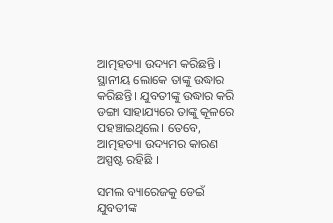ଆତ୍ମହତ୍ୟା ଉଦ୍ୟମ କରିଛନ୍ତି । ସ୍ଥାନୀୟ ଲୋକେ ତାଙ୍କୁ ଉଦ୍ଧାର କରିଛନ୍ତି। ଯୁବତୀଙ୍କୁ ଉଦ୍ଧାର କରି ଡଙ୍ଗା ସାହାଯ୍ୟରେ ତାଙ୍କୁ କୂଳରେ ପହଞ୍ଚାଇଥିଲେ। ତେବେ, ଆତ୍ମହତ୍ୟା ଉଦ୍ୟମର କାରଣ ଅସ୍ପଷ୍ଟ ରହିଛି ।

ସମଲ ବ୍ୟାରେଜକୁ ଡେଇଁ ଯୁବତୀଙ୍କ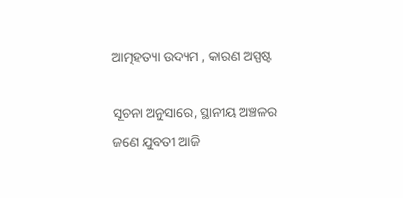ଆତ୍ମହତ୍ୟା ଉଦ୍ୟମ , କାରଣ ଅସ୍ପଷ୍ଟ

ସୂଚନା ଅନୁସାରେ, ସ୍ଥାନୀୟ ଅଞ୍ଚଳର ଜଣେ ଯୁବତୀ ଆଜି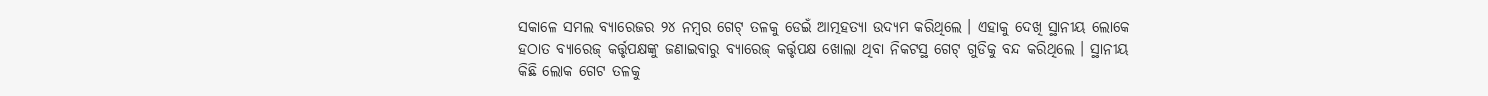ସକାଳେ ସମଲ ବ୍ୟାରେଜର ୨୪ ନମ୍ବର ଗେଟ୍ ତଳକୁ ଡେଇଁ ଆତ୍ମହତ୍ୟା ଉଦ୍ୟମ କରିଥିଲେ । ଏହାକୁ ଦେଖି ସ୍ଥାନୀୟ ଲୋକେ ହଠାତ ବ୍ୟାରେଜ୍ କର୍ତ୍ତୃପକ୍ଷଙ୍କୁ ଜଣାଇବାରୁ ବ୍ୟାରେଜ୍ କର୍ତ୍ତୃପକ୍ଷ ଖୋଲା ଥିବା ନିକଟସ୍ଥ ଗେଟ୍ ଗୁଡିକୁ ବନ୍ଦ କରିଥିଲେ । ସ୍ଥାନୀୟ କିଛି ଲୋକ ଗେଟ ତଳକୁ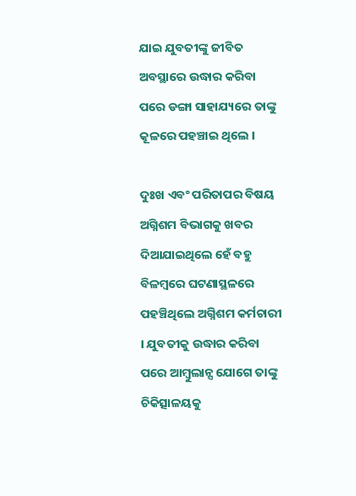ଯାଇ ଯୁବତୀଙ୍କୁ ଜୀବିତ ଅବସ୍ଥାରେ ଉଦ୍ଧାର କରିବା ପରେ ଡଙ୍ଗା ସାହାଯ୍ୟରେ ତାଙ୍କୁ କୂଳରେ ପହଞ୍ଚାଇ ଥିଲେ ।

ଦୁଃଖ ଏବଂ ପରିତାପର ବିଷୟ ଅଗ୍ନିଶମ ବିଭାଗକୁ ଖବର ଦିଆଯାଇଥିଲେ ହେଁ ବହୁ ବିଳମ୍ବରେ ଘଟଣାସ୍ଥଳରେ ପହଞ୍ଚିଥିଲେ ଅଗ୍ନିଶମ କର୍ମଚାରୀ । ଯୁବତୀକୁ ଉଦ୍ଧାର କରିବା ପରେ ଆମ୍ବୁଲାନ୍ସ ଯୋଗେ ତାଙ୍କୁ ଚିକିତ୍ସାଳୟକୁ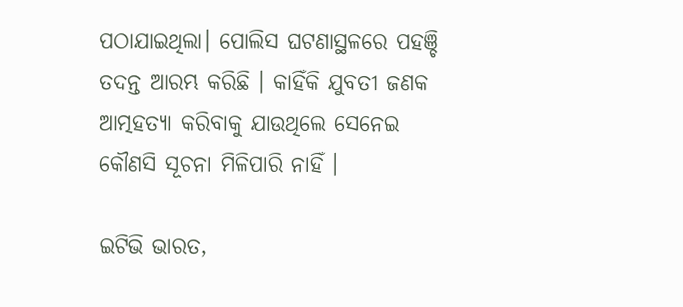ପଠାଯାଇଥିଲା। ପୋଲିସ ଘଟଣାସ୍ଥଳରେ ପହଞ୍ଚି ତଦନ୍ତ ଆରମ୍ଭ କରିଛି । କାହିଁକି ଯୁବତୀ ଜଣକ ଆତ୍ମହତ୍ୟା କରିବାକୁ ଯାଉଥିଲେ ସେନେଇ କୌଣସି ସୂଚନା ମିଳିପାରି ନାହିଁ ।

ଇଟିଭି ଭାରତ,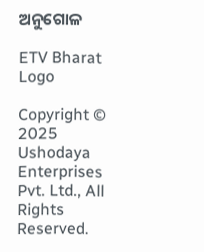ଅନୁଗୋଳ

ETV Bharat Logo

Copyright © 2025 Ushodaya Enterprises Pvt. Ltd., All Rights Reserved.